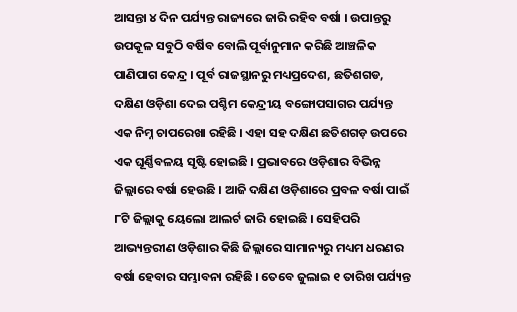ଆସନ୍ତା ୪ ଦିନ ପର୍ଯ୍ୟନ୍ତ ରାଜ୍ୟରେ ଜାରି ରହିବ ବର୍ଷା । ଉପାନ୍ତରୁ ଉପକୂଳ ସବୁଠି ବର୍ଷିବ ବୋଲି ପୂର୍ବାନୁମାନ କରିଛି ଆଞ୍ଚଳିକ ପାଣିପାଗ କେନ୍ଦ୍ର । ପୂର୍ବ ରାଜସ୍ଥାନରୁ ମଧ୍ୟପ୍ରଦେଶ, ଛତିଶଗଡ, ଦକ୍ଷିଣ ଓଡ଼ିଶା ଦେଇ ପଶ୍ଚିମ କେନ୍ଦ୍ରୀୟ ବଙ୍ଗୋପସାଗର ପର୍ଯ୍ୟନ୍ତ ଏକ ନିମ୍ନ ଚାପରେଖା ରହିଛି । ଏହା ସହ ଦକ୍ଷିଣ ଛତିଶଗଡ଼ ଉପରେ ଏକ ଘୂର୍ଣ୍ଣିବଳୟ ସୃଷ୍ଟି ହୋଇଛି । ପ୍ରଭାବରେ ଓଡ଼ିଶାର ବିଭିନ୍ନ ଜିଲ୍ଲାରେ ବର୍ଷା ହେଉଛି । ଆଜି ଦକ୍ଷିଣ ଓଡ଼ିଶାରେ ପ୍ରବଳ ବର୍ଷା ପାଇଁ ୮ଟି ଜିଲ୍ଲାକୁ ୟେଲୋ ଆଲର୍ଟ ଜାରି ହୋଇଛି । ସେହିପରି ଆଭ୍ୟନ୍ତରୀଣ ଓଡ଼ିଶାର କିଛି ଜିଲ୍ଲାରେ ସାମାନ୍ୟରୁ ମଧ୍ୟମ ଧରଣର ବର୍ଷା ହେବାର ସମ୍ଭାବନା ରହିଛି । ତେବେ ଜୁଲାଇ ୧ ତାରିଖ ପର୍ଯ୍ୟନ୍ତ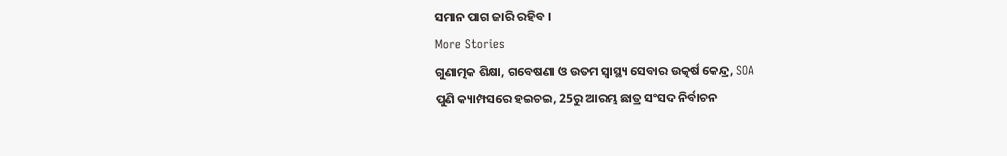ସମାନ ପାଗ ଜାରି ରହିବ ।
More Stories
ଗୁଣାତ୍ମକ ଶିକ୍ଷା, ଗବେଷଣା ଓ ଉତମ ସ୍ୱାସ୍ଥ୍ୟ ସେବାର ଉତ୍କର୍ଷ କେନ୍ଦ୍ର, SOA
ପୁଣି କ୍ୟାମ୍ପସରେ ହଇଚଇ, 25ରୁ ଆରମ୍ଭ ଛାତ୍ର ସଂସଦ ନିର୍ବାଚନ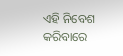ଏହି ନିବେଶ କରିବାରେ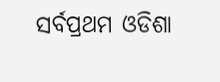ସର୍ବପ୍ରଥମ ଓଡିଶା